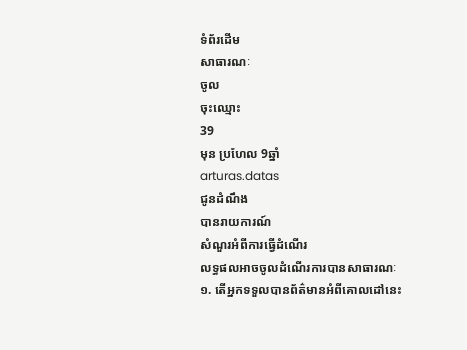ទំព័រដើម
សាធារណៈ
ចូល
ចុះឈ្មោះ
39
មុន ប្រហែល 9ឆ្នាំ
arturas.datas
ជូនដំណឹង
បានរាយការណ៍
សំណួរអំពីការធ្វើដំណើរ
លទ្ធផលអាចចូលដំណើរការបានសាធារណៈ
១. តើអ្នកទទួលបានព័ត៌មានអំពីគោលដៅនេះ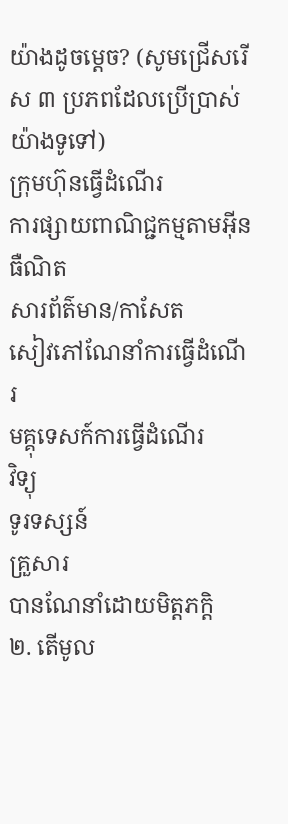យ៉ាងដូចម្តេច? (សូមជ្រើសរើស ៣ ប្រភពដែលប្រើប្រាស់យ៉ាងទូទៅ)
ក្រុមហ៊ុនធ្វើដំណើរ
ការផ្សាយពាណិជ្ជកម្មតាមអ៊ីនធឺណិត
សារព័ត៌មាន/កាសែត
សៀវភៅណែនាំការធ្វើដំណើរ
មគ្គុទេសក៍ការធ្វើដំណើរ
វិទ្យុ
ទូរទស្សន៍
គ្រួសារ
បានណែនាំដោយមិត្តភក្តិ
២. តើមូល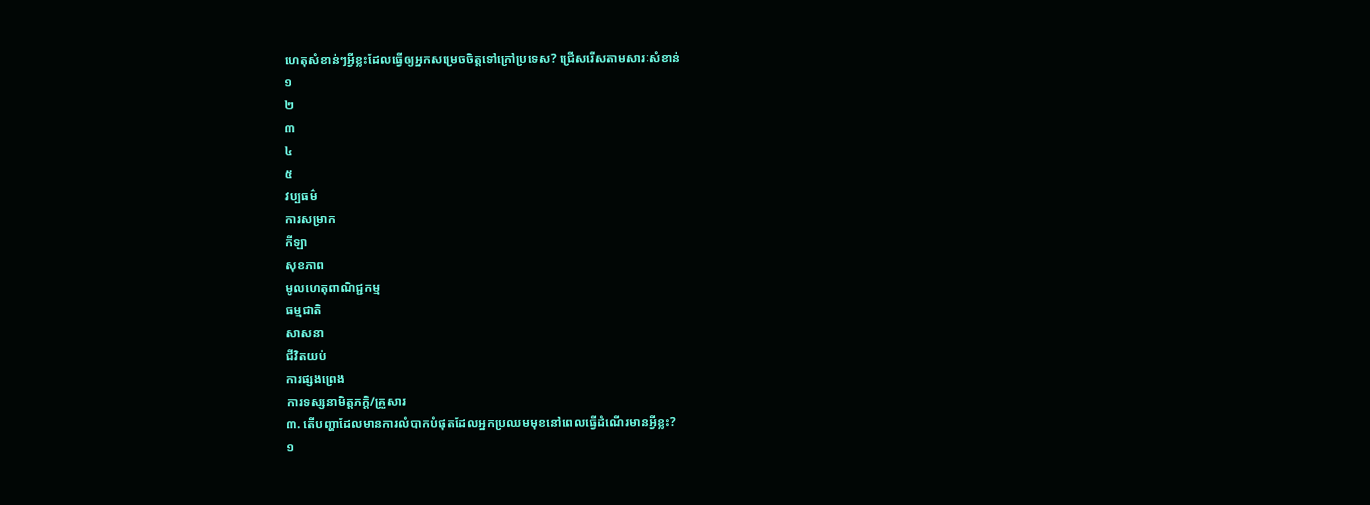ហេតុសំខាន់ៗអ្វីខ្លះដែលធ្វើឲ្យអ្នកសម្រេចចិត្តទៅក្រៅប្រទេស? ជ្រើសរើសតាមសារៈសំខាន់
១
២
៣
៤
៥
វប្បធម៌
ការសម្រាក
កីឡា
សុខភាព
មូលហេតុពាណិជ្ជកម្ម
ធម្មជាតិ
សាសនា
ជីវិតយប់
ការផ្សងព្រេង
ការទស្សនាមិត្តភក្តិ/គ្រួសារ
៣. តើបញ្ហាដែលមានការលំបាកបំផុតដែលអ្នកប្រឈមមុខនៅពេលធ្វើដំណើរមានអ្វីខ្លះ?
១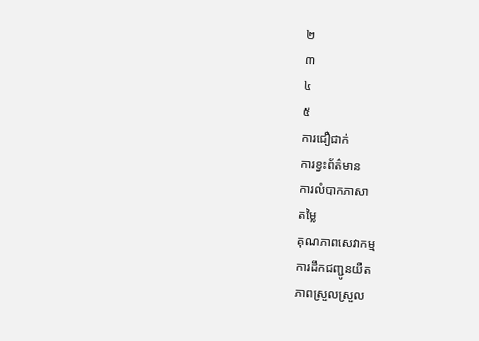២
៣
៤
៥
ការជឿជាក់
ការខ្វះព័ត៌មាន
ការលំបាកភាសា
តម្លៃ
គុណភាពសេវាកម្ម
ការដឹកជញ្ជូនយឺត
ភាពស្រួលស្រួល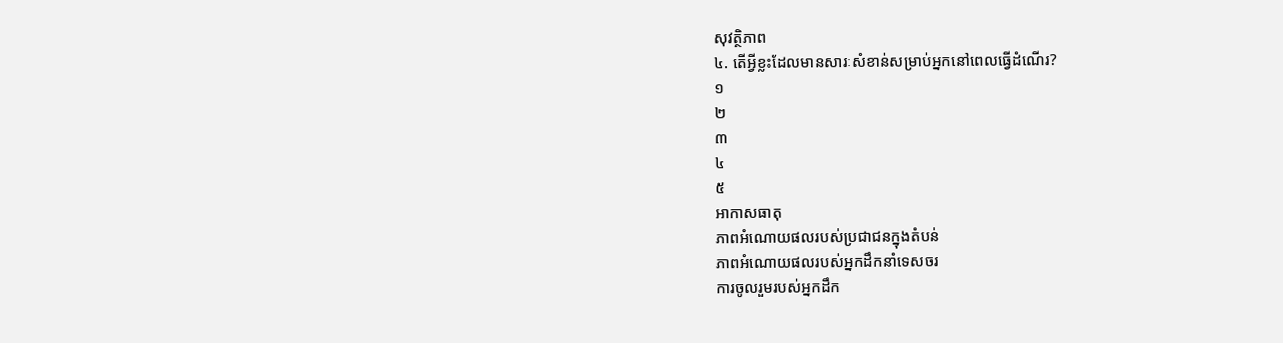សុវត្ថិភាព
៤. តើអ្វីខ្លះដែលមានសារៈសំខាន់សម្រាប់អ្នកនៅពេលធ្វើដំណើរ?
១
២
៣
៤
៥
អាកាសធាតុ
ភាពអំណោយផលរបស់ប្រជាជនក្នុងតំបន់
ភាពអំណោយផលរបស់អ្នកដឹកនាំទេសចរ
ការចូលរួមរបស់អ្នកដឹក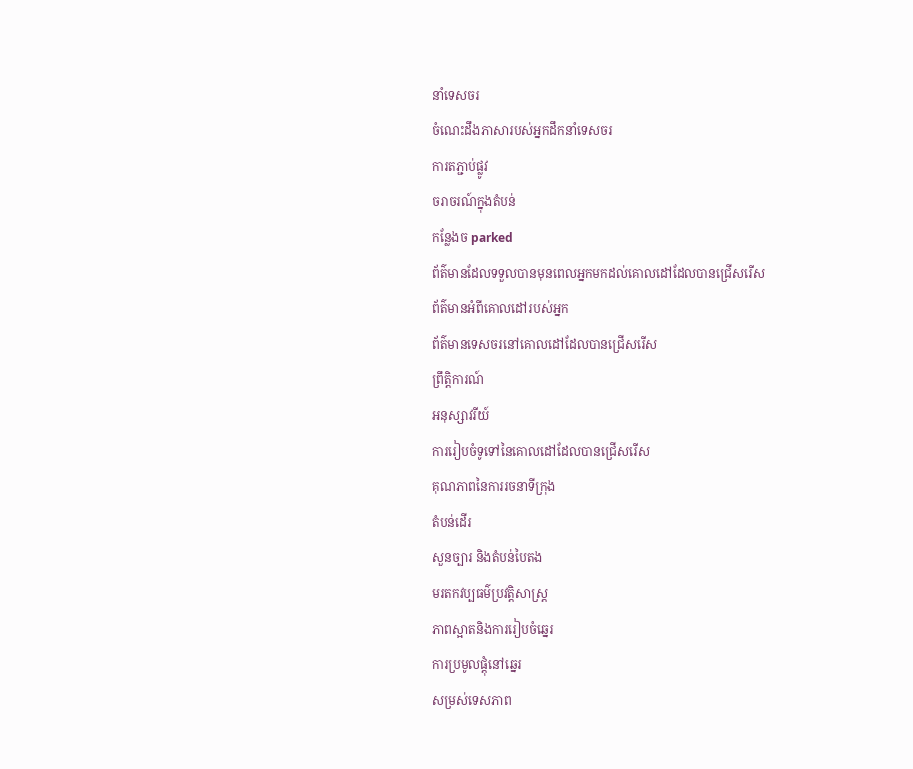នាំទេសចរ
ចំណេះដឹងភាសារបស់អ្នកដឹកនាំទេសចរ
ការតភ្ជាប់ផ្លូវ
ចរាចរណ៍ក្នុងតំបន់
កន្លែងច parked
ព័ត៌មានដែលទទួលបានមុនពេលអ្នកមកដល់គោលដៅដែលបានជ្រើសរើស
ព័ត៌មានអំពីគោលដៅរបស់អ្នក
ព័ត៌មានទេសចរនៅគោលដៅដែលបានជ្រើសរើស
ព្រឹត្តិការណ៍
អនុស្សាវរីយ៍
ការរៀបចំទូទៅនៃគោលដៅដែលបានជ្រើសរើស
គុណភាពនៃការរចនាទីក្រុង
តំបន់ដើរ
សួនច្បារ និងតំបន់បៃតង
មរតកវប្បធម៌ប្រវត្តិសាស្ត្រ
ភាពស្អាតនិងការរៀបចំឆ្នេរ
ការប្រមូលផ្តុំនៅឆ្នេរ
សម្រស់ទេសភាព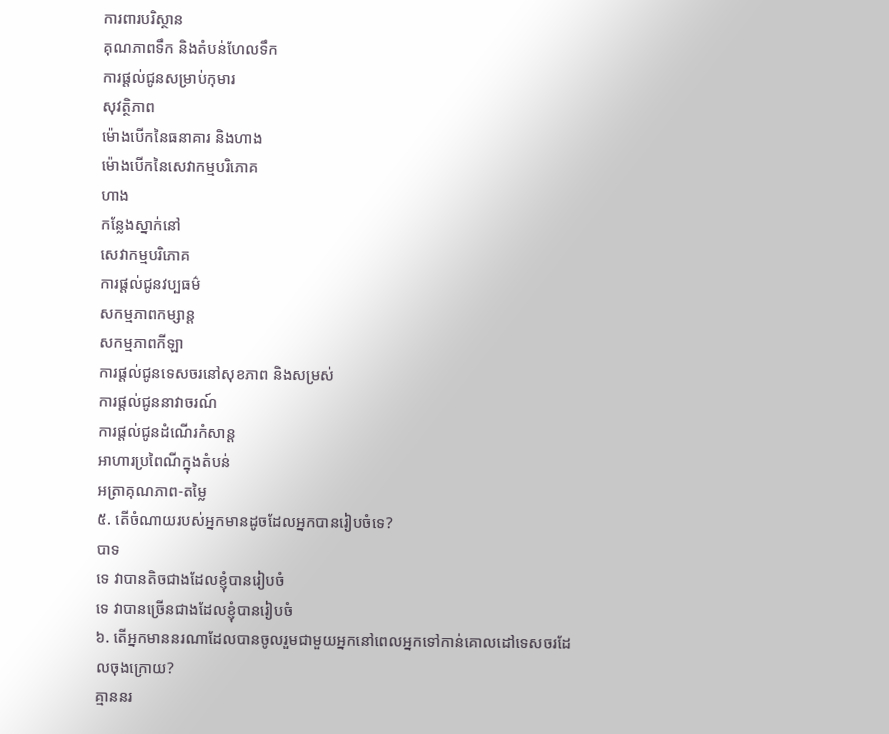ការពារបរិស្ថាន
គុណភាពទឹក និងតំបន់ហែលទឹក
ការផ្តល់ជូនសម្រាប់កុមារ
សុវត្ថិភាព
ម៉ោងបើកនៃធនាគារ និងហាង
ម៉ោងបើកនៃសេវាកម្មបរិភោគ
ហាង
កន្លែងស្នាក់នៅ
សេវាកម្មបរិភោគ
ការផ្តល់ជូនវប្បធម៌
សកម្មភាពកម្សាន្ត
សកម្មភាពកីឡា
ការផ្តល់ជូនទេសចរនៅសុខភាព និងសម្រស់
ការផ្តល់ជូននាវាចរណ៍
ការផ្តល់ជូនដំណើរកំសាន្ត
អាហារប្រពៃណីក្នុងតំបន់
អត្រាគុណភាព-តម្លៃ
៥. តើចំណាយរបស់អ្នកមានដូចដែលអ្នកបានរៀបចំទេ?
បាទ
ទេ វាបានតិចជាងដែលខ្ញុំបានរៀបចំ
ទេ វាបានច្រើនជាងដែលខ្ញុំបានរៀបចំ
៦. តើអ្នកមាននរណាដែលបានចូលរួមជាមួយអ្នកនៅពេលអ្នកទៅកាន់គោលដៅទេសចរដែលចុងក្រោយ?
គ្មាននរ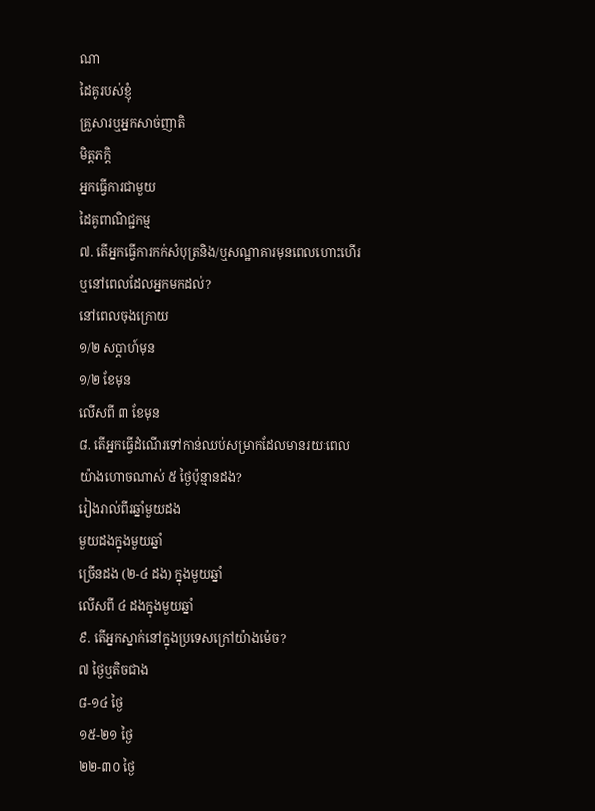ណា
ដៃគូរបស់ខ្ញុំ
គ្រួសារឬអ្នកសាច់ញាតិ
មិត្តភក្តិ
អ្នកធ្វើការជាមួយ
ដៃគូពាណិជ្ជកម្ម
៧. តើអ្នកធ្វើការកក់សំបុត្រនិង/ឬសណ្ឋាគារមុនពេលហោះហើរឬនៅពេលដែលអ្នកមកដល់?
នៅពេលចុងក្រោយ
១/២ សប្តាហ៍មុន
១/២ ខែមុន
លើសពី ៣ ខែមុន
៨. តើអ្នកធ្វើដំណើរទៅកាន់ឈប់សម្រាកដែលមានរយៈពេលយ៉ាងហោចណាស់ ៥ ថ្ងៃប៉ុន្មានដង?
រៀងរាល់ពីរឆ្នាំមួយដង
មួយដងក្នុងមួយឆ្នាំ
ច្រើនដង (២-៤ ដង) ក្នុងមួយឆ្នាំ
លើសពី ៤ ដងក្នុងមួយឆ្នាំ
៩. តើអ្នកស្នាក់នៅក្នុងប្រទេសក្រៅយ៉ាងម៉េច?
៧ ថ្ងៃឬតិចជាង
៨-១៤ ថ្ងៃ
១៥-២១ ថ្ងៃ
២២-៣០ ថ្ងៃ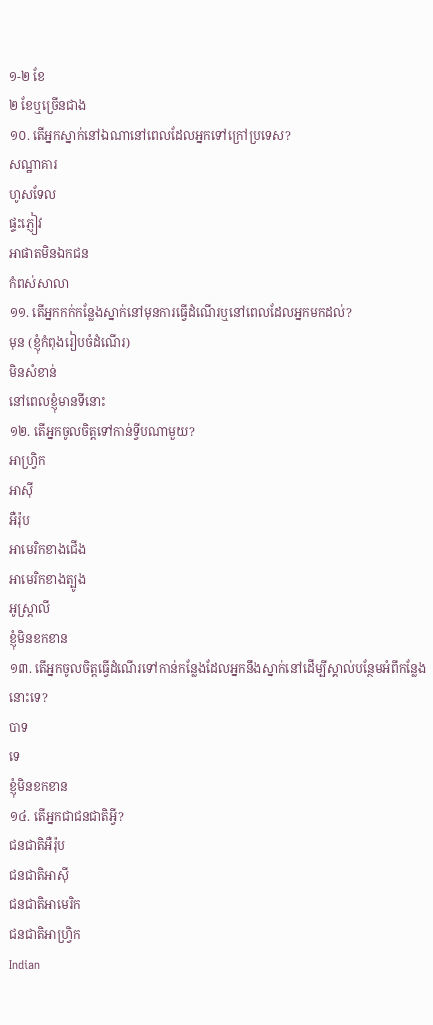១-២ ខែ
២ ខែឬច្រើនជាង
១០. តើអ្នកស្នាក់នៅឯណានៅពេលដែលអ្នកទៅក្រៅប្រទេស?
សណ្ឋាគារ
ហូសទែល
ផ្ទះភ្ញៀវ
អាផាតមិនឯកជន
កំពស់សាលា
១១. តើអ្នកកក់កន្លែងស្នាក់នៅមុនការធ្វើដំណើរឬនៅពេលដែលអ្នកមកដល់?
មុន (ខ្ញុំកំពុងរៀបចំដំណើរ)
មិនសំខាន់
នៅពេលខ្ញុំមានទីនោះ
១២. តើអ្នកចូលចិត្តទៅកាន់ទ្វីបណាមួយ?
អាហ្វ្រិក
អាស៊ី
អឺរ៉ុប
អាមេរិកខាងជើង
អាមេរិកខាងត្បូង
អូស្រ្តាលី
ខ្ញុំមិនខកខាន
១៣. តើអ្នកចូលចិត្តធ្វើដំណើរទៅកាន់កន្លែងដែលអ្នកនឹងស្នាក់នៅដើម្បីស្គាល់បន្ថែមអំពីកន្លែងនោះទេ?
បាទ
ទេ
ខ្ញុំមិនខកខាន
១៤. តើអ្នកជាជនជាតិអ្វី?
ជនជាតិអឺរ៉ុប
ជនជាតិអាស៊ី
ជនជាតិអាមេរិក
ជនជាតិអាហ្វ្រិក
Indian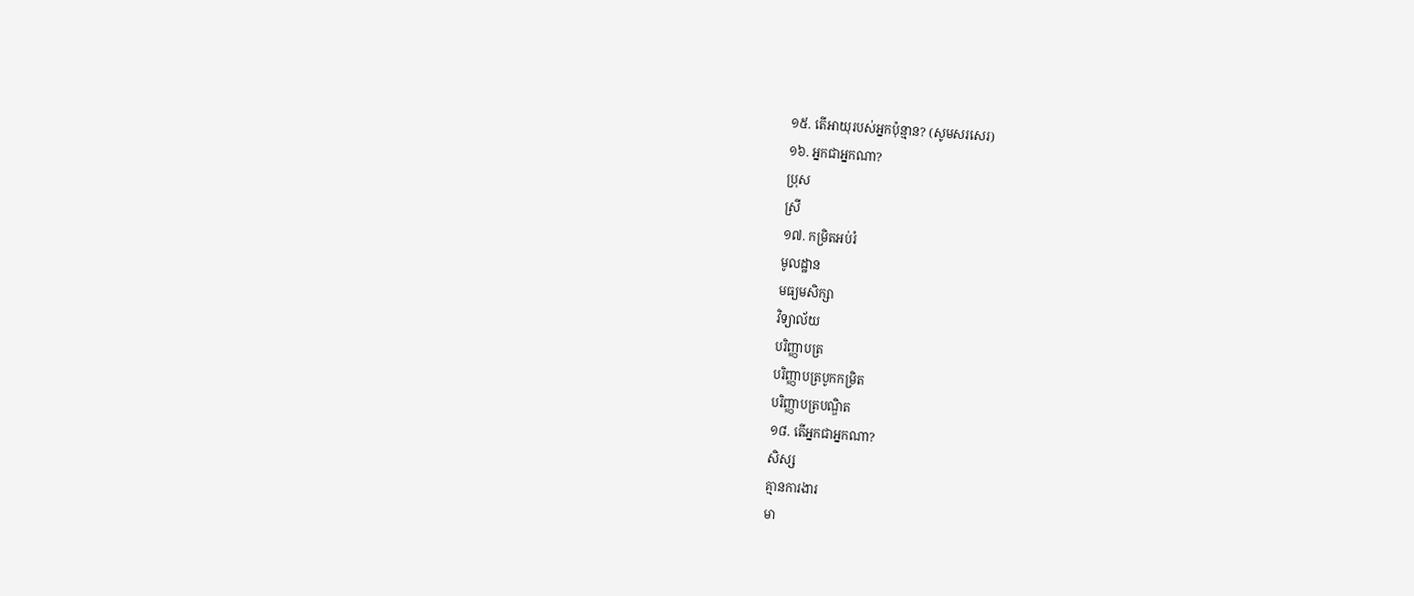១៥. តើអាយុរបស់អ្នកប៉ុន្មាន? (សូមសរសេរ)
១៦. អ្នកជាអ្នកណា?
ប្រុស
ស្រី
១៧. កម្រិតអប់រំ
មូលដ្ឋាន
មធ្យមសិក្សា
វិទ្យាល័យ
បរិញ្ញាបត្រ
បរិញ្ញាបត្របូកកម្រិត
បរិញ្ញាបត្របណ្ឌិត
១៨. តើអ្នកជាអ្នកណា?
សិស្ស
គ្មានការងារ
មា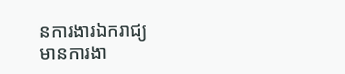នការងារឯករាជ្យ
មានការងា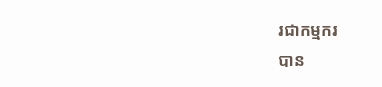រជាកម្មករ
បាន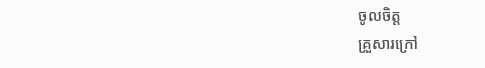ចូលចិត្ត
គ្រួសារក្រៅ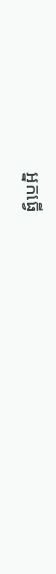អ្នកធ្វើ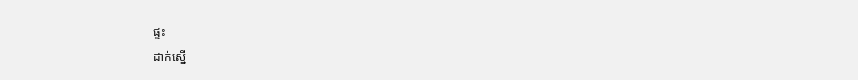ផ្ទះ
ដាក់ស្នើ